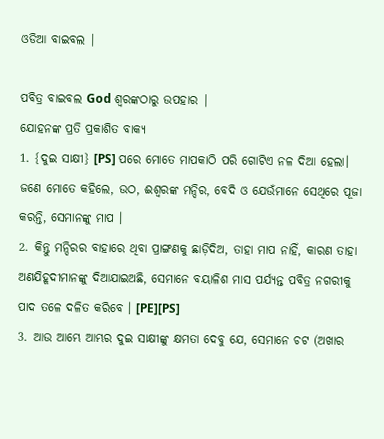ଓଡିଆ ବାଇବଲ |

ପବିତ୍ର ବାଇବଲ God ଶ୍ବରଙ୍କଠାରୁ ଉପହାର |
ଯୋହନଙ୍କ ପ୍ରତି ପ୍ରକାଶିତ ବାକ୍ୟ
1. {ଦୁଇ ସାକ୍ଷୀ} [PS] ପରେ ମୋତେ ମାପକାଠି ପରି ଗୋଟିଏ ନଳ ଦିଆ ହେଲା। ଜଣେ ମୋତେ କହିଲେ, ଉଠ, ଈଶ୍ୱରଙ୍କ ମନ୍ଦିର, ବେଦି ଓ ଯେଉଁମାନେ ସେଥିରେ ପୂଜା କରନ୍ତି, ସେମାନଙ୍କୁ ମାପ ।
2. କିନ୍ତୁ ମନ୍ଦିରର ବାହାରେ ଥିବା ପ୍ରାଙ୍ଗଣକୁ ଛାଡ଼ିଦିଅ, ତାହା ମାପ ନାହିଁ, କାରଣ ତାହା ଅଣଯିହୂଦୀମାନଙ୍କୁ ଦିଆଯାଇଅଛି, ସେମାନେ ବୟାଳିଶ ମାସ ପର୍ଯ୍ୟନ୍ତ ପବିତ୍ର ନଗରୀକୁ ପାଦ ତଳେ ଦଳିତ କରିବେ । [PE][PS]
3. ଆଉ ଆମ୍ଭେ ଆମ୍ଭର ଦୁଇ ସାକ୍ଷୀଙ୍କୁ କ୍ଷମତା ଦେବୁ ଯେ, ସେମାନେ ଚଟ (ଅଖାର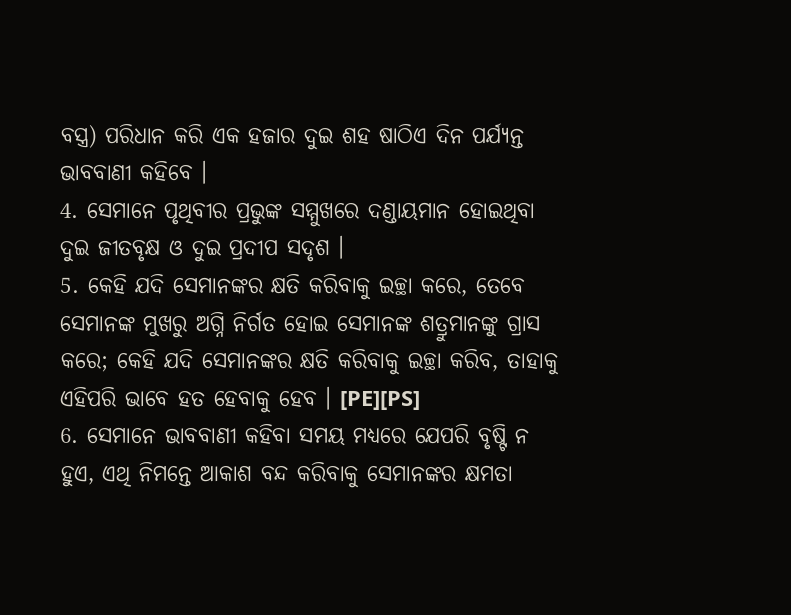ବସ୍ତ୍ର) ପରିଧାନ କରି ଏକ ହଜାର ଦୁଇ ଶହ ଷାଠିଏ ଦିନ ପର୍ଯ୍ୟନ୍ତ ଭାବବାଣୀ କହିବେ ।
4. ସେମାନେ ପୃଥିବୀର ପ୍ରଭୁଙ୍କ ସମ୍ମୁଖରେ ଦଣ୍ଡାୟମାନ ହୋଇଥିବା ଦୁଇ ଜୀତବୃକ୍ଷ ଓ ଦୁଇ ପ୍ରଦୀପ ସଦୃଶ ।
5. କେହି ଯଦି ସେମାନଙ୍କର କ୍ଷତି କରିବାକୁ ଇଚ୍ଛା କରେ, ତେବେ ସେମାନଙ୍କ ମୁଖରୁ ଅଗ୍ନି ନିର୍ଗତ ହୋଇ ସେମାନଙ୍କ ଶତ୍ରୁମାନଙ୍କୁ ଗ୍ରାସ କରେ; କେହି ଯଦି ସେମାନଙ୍କର କ୍ଷତି କରିବାକୁ ଇଚ୍ଛା କରିବ, ତାହାକୁ ଏହିପରି ଭାବେ ହତ ହେବାକୁ ହେବ । [PE][PS]
6. ସେମାନେ ଭାବବାଣୀ କହିବା ସମୟ ମଧ୍ୟରେ ଯେପରି ବୃଷ୍ଟି ନ ହୁଏ, ଏଥି ନିମନ୍ତେ ଆକାଶ ବନ୍ଦ କରିବାକୁ ସେମାନଙ୍କର କ୍ଷମତା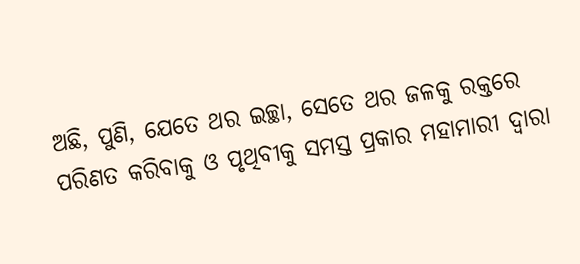ଅଛି, ପୁଣି, ଯେତେ ଥର ଇଚ୍ଛା, ସେତେ ଥର ଜଳକୁ ରକ୍ତରେ ପରିଣତ କରିବାକୁ ଓ ପୃଥିବୀକୁ ସମସ୍ତ ପ୍ରକାର ମହାମାରୀ ଦ୍ୱାରା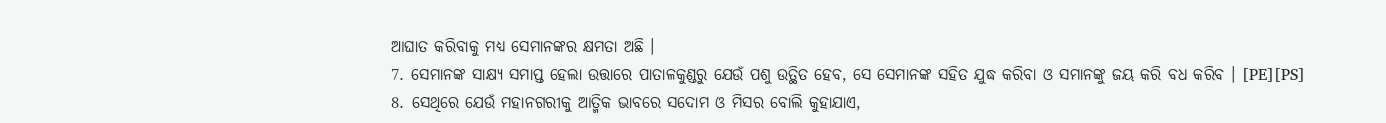ଆଘାତ କରିବାକୁ ମଧ୍ୟ ସେମାନଙ୍କର କ୍ଷମତା ଅଛି ।
7. ସେମାନଙ୍କ ସାକ୍ଷ୍ୟ ସମାପ୍ତ ହେଲା ଉତ୍ତାରେ ପାତାଳକୁଣ୍ଡରୁ ଯେଉଁ ପଶୁ ଉତ୍ଥିତ ହେବ, ସେ ସେମାନଙ୍କ ସହିତ ଯୁଦ୍ଧ କରିବା ଓ ସମାନଙ୍କୁ ଜୟ କରି ବଧ କରିବ । [PE][PS]
8. ସେଥିରେ ଯେଉଁ ମହାନଗରୀକୁ ଆତ୍ମିକ ଭାବରେ ସଦୋମ ଓ ମିସର ବୋଲି କୁହାଯାଏ,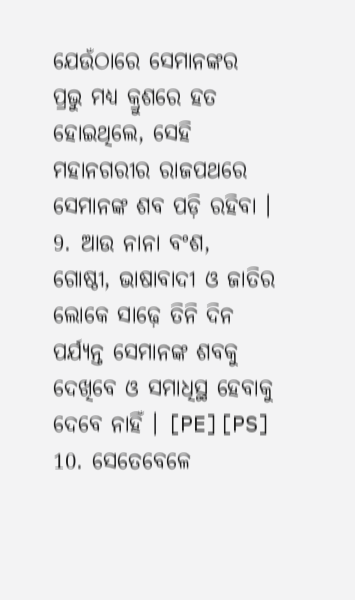ଯେଉଁଠାରେ ସେମାନଙ୍କର ପ୍ରଭୁ ମଧ୍ୟ କ୍ରୁଶରେ ହତ ହୋଇଥିଲେ, ସେହି ମହାନଗରୀର ରାଜପଥରେ ସେମାନଙ୍କ ଶବ ପଡ଼ି ରହିବା ।
9. ଆଉ ନାନା ବଂଶ, ଗୋଷ୍ଠୀ, ଭାଷାବାଦୀ ଓ ଜାତିର ଲୋକେ ସାଢ଼େ ତିନି ଦିନ ପର୍ଯ୍ୟନ୍ତ ସେମାନଙ୍କ ଶବକୁ ଦେଖିବେ ଓ ସମାଧିସ୍ଥ ହେବାକୁ ଦେବେ ନାହିଁ । [PE][PS]
10. ସେତେବେଳେ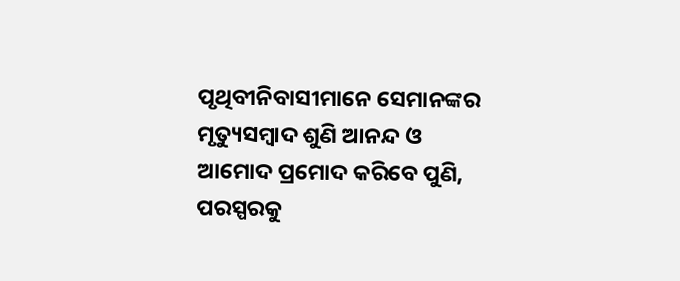ପୃଥିବୀନିବାସୀମାନେ ସେମାନଙ୍କର ମୃତ୍ୟୁସମ୍ବାଦ ଶୁଣି ଆନନ୍ଦ ଓ ଆମୋଦ ପ୍ରମୋଦ କରିବେ ପୁଣି, ପରସ୍ପରକୁ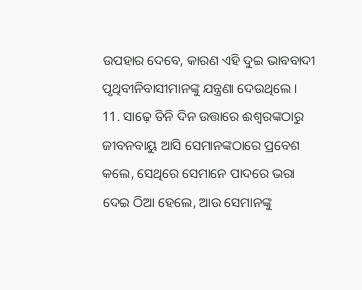ଉପହାର ଦେବେ, କାରଣ ଏହି ଦୁଇ ଭାବବାଦୀ ପୃଥିବୀନିବାସୀମାନଙ୍କୁ ଯନ୍ତ୍ରଣା ଦେଉଥିଲେ ।
11. ସାଢ଼େ ତିନି ଦିନ ଉତ୍ତାରେ ଈଶ୍ୱରଙ୍କଠାରୁ ଜୀବନବାୟୁ ଆସି ସେମାନଙ୍କଠାରେ ପ୍ରବେଶ କଲେ, ସେଥିରେ ସେମାନେ ପାଦରେ ଭରା ଦେଇ ଠିଆ ହେଲେ, ଆଉ ସେମାନଙ୍କୁ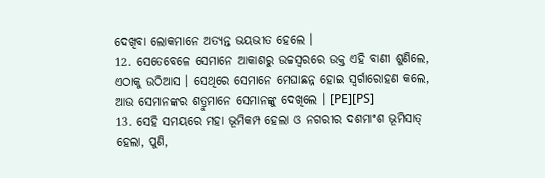ଦେଖିବା ଲୋକମାନେ ଅତ୍ୟନ୍ତ ଭୟଭୀତ ହେଲେ ।
12. ସେତେବେଳେ ସେମାନେ ଆକାଶରୁ ଉଚ୍ଚସ୍ୱରରେ ଉକ୍ତ ଏହି ବାଣୀ ଶୁଣିଲେ, ଏଠାକୁ ଉଠିଆସ । ସେଥିରେ ସେମାନେ ମେଘାଛନ୍ନ ହୋଇ ସ୍ୱର୍ଗାରୋହଣ କଲେ, ଆଉ ସେମାନଙ୍କର ଶତ୍ରୁମାନେ ସେମାନଙ୍କୁ ଦେଖିଲେ । [PE][PS]
13. ସେହି ସମୟରେ ମହା ଭୂମିକମ୍ପ ହେଲା ଓ ନଗରୀର ଦଶମାଂଶ ଭୂମିସାତ୍ ହେଲା, ପୁଣି,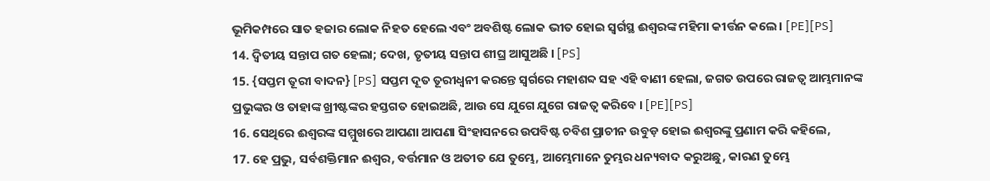ଭୂମିକମ୍ପରେ ସାତ ହଜାର ଲୋକ ନିହତ ହେଲେ ଏବଂ ଅବଶିଷ୍ଟ ଲୋକ ଭୀତ ହୋଇ ସ୍ୱର୍ଗସ୍ଥ ଈଶ୍ୱରଙ୍କ ମହିମା କୀର୍ତ୍ତନ କଲେ । [PE][PS]
14. ଦ୍ୱିତୀୟ ସନ୍ତାପ ଗତ ହେଲା; ଦେଖ, ତୃତୀୟ ସନ୍ତାପ ଶୀଘ୍ର ଆସୁଅଛି । [PS]
15. {ସପ୍ତମ ତୂରୀ ବାଦନ} [PS] ସପ୍ତମ ଦୂତ ତୂରୀଧ୍ୱନୀ କରନ୍ତେ ସ୍ୱର୍ଗରେ ମହାଶବ୍ଦ ସହ ଏହି ବାଣୀ ହେଲା, ଜଗତ ଉପରେ ରାଜତ୍ୱ ଆମ୍ଭମାନଙ୍କ ପ୍ରଭୁଙ୍କର ଓ ତାହାଙ୍କ ଖ୍ରୀଷ୍ଟଙ୍କର ହସ୍ତଗତ ହୋଇଅଛି, ଆଉ ସେ ଯୁଗେ ଯୁଗେ ରାଜତ୍ୱ କରିବେ । [PE][PS]
16. ସେଥିରେ ଈଶ୍ୱରଙ୍କ ସମ୍ମୁଖରେ ଆପଣା ଆପଣା ସିଂହାସନରେ ଉପବିଷ୍ଟ ଚବିଶ ପ୍ରାଚୀନ ଉବୁଡ଼ ହୋଇ ଈଶ୍ୱରଙ୍କୁ ପ୍ରଣାମ କରି କହିଲେ,
17. ହେ ପ୍ରଭୁ, ସର୍ବଶକ୍ତିମାନ ଈଶ୍ୱର, ବର୍ତ୍ତମାନ ଓ ଅତୀତ ଯେ ତୁମ୍ଭେ, ଆମ୍ଭେମାନେ ତୁମ୍ଭର ଧନ୍ୟବାଦ କରୁଅଛୁ, କାରଣ ତୁମ୍ଭେ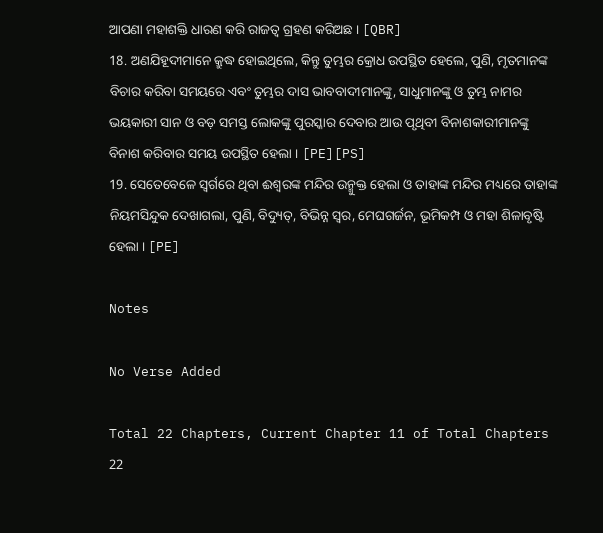ଆପଣା ମହାଶକ୍ତି ଧାରଣ କରି ରାଜତ୍ୱ ଗ୍ରହଣ କରିଅଛ । [QBR]
18. ଅଣଯିହୂଦୀମାନେ କ୍ରୁଦ୍ଧ ହୋଇଥିଲେ, କିନ୍ତୁ ତୁମ୍ଭର କ୍ରୋଧ ଉପସ୍ଥିତ ହେଲେ, ପୁଣି, ମୃତମାନଙ୍କ ବିଚାର କରିବା ସମୟରେ ଏବଂ ତୁମ୍ଭର ଦାସ ଭାବବାଦୀମାନଙ୍କୁ, ସାଧୁମାନଙ୍କୁ ଓ ତୁମ୍ଭ ନାମର ଭୟକାରୀ ସାନ ଓ ବଡ଼ ସମସ୍ତ ଲୋକଙ୍କୁ ପୁରସ୍କାର ଦେବାର ଆଉ ପୃଥିବୀ ବିନାଶକାରୀମାନଙ୍କୁ ବିନାଶ କରିବାର ସମୟ ଉପସ୍ଥିତ ହେଲା । [PE][PS]
19. ସେତେବେଳେ ସ୍ୱର୍ଗରେ ଥିବା ଈଶ୍ୱରଙ୍କ ମନ୍ଦିର ଉନ୍ମୁକ୍ତ ହେଲା ଓ ତାହାଙ୍କ ମନ୍ଦିର ମଧ୍ୟରେ ତାହାଙ୍କ ନିୟମସିନ୍ଦୁକ ଦେଖାଗଲା, ପୁଣି, ବିଦ୍ୟୁତ୍, ବିଭିନ୍ନ ସ୍ୱର, ମେଘଗର୍ଜନ, ଭୂମିକମ୍ପ ଓ ମହା ଶିଳାବୃଷ୍ଟି ହେଲା । [PE]

Notes

No Verse Added

Total 22 Chapters, Current Chapter 11 of Total Chapters 22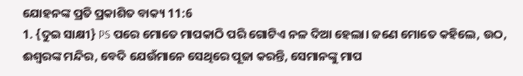ଯୋହନଙ୍କ ପ୍ରତି ପ୍ରକାଶିତ ବାକ୍ୟ 11:6
1. {ଦୁଇ ସାକ୍ଷୀ} PS ପରେ ମୋତେ ମାପକାଠି ପରି ଗୋଟିଏ ନଳ ଦିଆ ହେଲା। ଜଣେ ମୋତେ କହିଲେ, ଉଠ, ଈଶ୍ୱରଙ୍କ ମନ୍ଦିର, ବେଦି ଯେଉଁମାନେ ସେଥିରେ ପୂଜା କରନ୍ତି, ସେମାନଙ୍କୁ ମାପ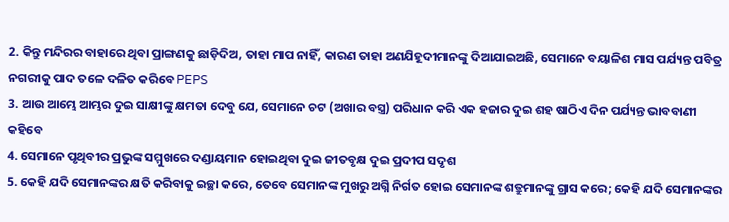2. କିନ୍ତୁ ମନ୍ଦିରର ବାହାରେ ଥିବା ପ୍ରାଙ୍ଗଣକୁ ଛାଡ଼ିଦିଅ, ତାହା ମାପ ନାହିଁ, କାରଣ ତାହା ଅଣଯିହୂଦୀମାନଙ୍କୁ ଦିଆଯାଇଅଛି, ସେମାନେ ବୟାଳିଶ ମାସ ପର୍ଯ୍ୟନ୍ତ ପବିତ୍ର ନଗରୀକୁ ପାଦ ତଳେ ଦଳିତ କରିବେ PEPS
3. ଆଉ ଆମ୍ଭେ ଆମ୍ଭର ଦୁଇ ସାକ୍ଷୀଙ୍କୁ କ୍ଷମତା ଦେବୁ ଯେ, ସେମାନେ ଚଟ (ଅଖାର ବସ୍ତ୍ର) ପରିଧାନ କରି ଏକ ହଜାର ଦୁଇ ଶହ ଷାଠିଏ ଦିନ ପର୍ଯ୍ୟନ୍ତ ଭାବବାଣୀ କହିବେ
4. ସେମାନେ ପୃଥିବୀର ପ୍ରଭୁଙ୍କ ସମ୍ମୁଖରେ ଦଣ୍ଡାୟମାନ ହୋଇଥିବା ଦୁଇ ଜୀତବୃକ୍ଷ ଦୁଇ ପ୍ରଦୀପ ସଦୃଶ
5. କେହି ଯଦି ସେମାନଙ୍କର କ୍ଷତି କରିବାକୁ ଇଚ୍ଛା କରେ, ତେବେ ସେମାନଙ୍କ ମୁଖରୁ ଅଗ୍ନି ନିର୍ଗତ ହୋଇ ସେମାନଙ୍କ ଶତ୍ରୁମାନଙ୍କୁ ଗ୍ରାସ କରେ; କେହି ଯଦି ସେମାନଙ୍କର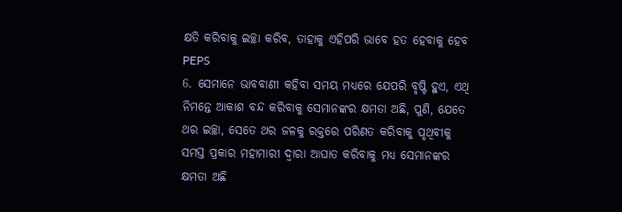କ୍ଷତି କରିବାକୁ ଇଚ୍ଛା କରିବ, ତାହାକୁ ଏହିପରି ଭାବେ ହତ ହେବାକୁ ହେବ PEPS
6. ସେମାନେ ଭାବବାଣୀ କହିବା ସମୟ ମଧ୍ୟରେ ଯେପରି ବୃଷ୍ଟି ହୁଏ, ଏଥି ନିମନ୍ତେ ଆକାଶ ବନ୍ଦ କରିବାକୁ ସେମାନଙ୍କର କ୍ଷମତା ଅଛି, ପୁଣି, ଯେତେ ଥର ଇଚ୍ଛା, ସେତେ ଥର ଜଳକୁ ରକ୍ତରେ ପରିଣତ କରିବାକୁ ପୃଥିବୀକୁ ସମସ୍ତ ପ୍ରକାର ମହାମାରୀ ଦ୍ୱାରା ଆଘାତ କରିବାକୁ ମଧ୍ୟ ସେମାନଙ୍କର କ୍ଷମତା ଅଛି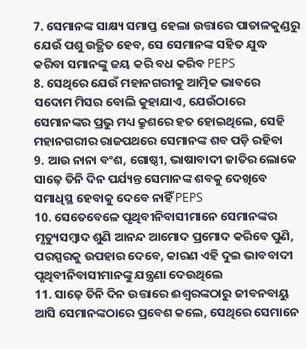7. ସେମାନଙ୍କ ସାକ୍ଷ୍ୟ ସମାପ୍ତ ହେଲା ଉତ୍ତାରେ ପାତାଳକୁଣ୍ଡରୁ ଯେଉଁ ପଶୁ ଉତ୍ଥିତ ହେବ, ସେ ସେମାନଙ୍କ ସହିତ ଯୁଦ୍ଧ କରିବା ସମାନଙ୍କୁ ଜୟ କରି ବଧ କରିବ PEPS
8. ସେଥିରେ ଯେଉଁ ମହାନଗରୀକୁ ଆତ୍ମିକ ଭାବରେ ସଦୋମ ମିସର ବୋଲି କୁହାଯାଏ, ଯେଉଁଠାରେ ସେମାନଙ୍କର ପ୍ରଭୁ ମଧ୍ୟ କ୍ରୁଶରେ ହତ ହୋଇଥିଲେ, ସେହି ମହାନଗରୀର ରାଜପଥରେ ସେମାନଙ୍କ ଶବ ପଡ଼ି ରହିବା
9. ଆଉ ନାନା ବଂଶ, ଗୋଷ୍ଠୀ, ଭାଷାବାଦୀ ଜାତିର ଲୋକେ ସାଢ଼େ ତିନି ଦିନ ପର୍ଯ୍ୟନ୍ତ ସେମାନଙ୍କ ଶବକୁ ଦେଖିବେ ସମାଧିସ୍ଥ ହେବାକୁ ଦେବେ ନାହିଁ PEPS
10. ସେତେବେଳେ ପୃଥିବୀନିବାସୀମାନେ ସେମାନଙ୍କର ମୃତ୍ୟୁସମ୍ବାଦ ଶୁଣି ଆନନ୍ଦ ଆମୋଦ ପ୍ରମୋଦ କରିବେ ପୁଣି, ପରସ୍ପରକୁ ଉପହାର ଦେବେ, କାରଣ ଏହି ଦୁଇ ଭାବବାଦୀ ପୃଥିବୀନିବାସୀମାନଙ୍କୁ ଯନ୍ତ୍ରଣା ଦେଉଥିଲେ
11. ସାଢ଼େ ତିନି ଦିନ ଉତ୍ତାରେ ଈଶ୍ୱରଙ୍କଠାରୁ ଜୀବନବାୟୁ ଆସି ସେମାନଙ୍କଠାରେ ପ୍ରବେଶ କଲେ, ସେଥିରେ ସେମାନେ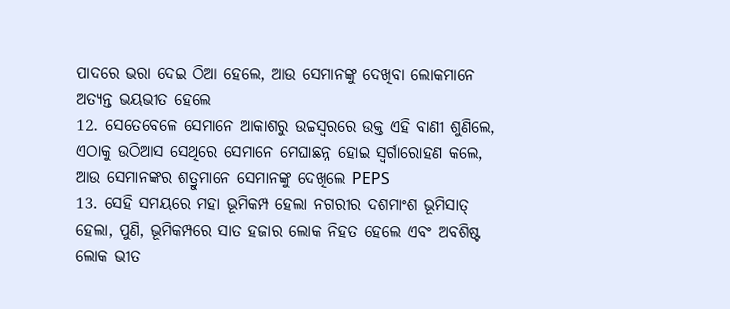ପାଦରେ ଭରା ଦେଇ ଠିଆ ହେଲେ, ଆଉ ସେମାନଙ୍କୁ ଦେଖିବା ଲୋକମାନେ ଅତ୍ୟନ୍ତ ଭୟଭୀତ ହେଲେ
12. ସେତେବେଳେ ସେମାନେ ଆକାଶରୁ ଉଚ୍ଚସ୍ୱରରେ ଉକ୍ତ ଏହି ବାଣୀ ଶୁଣିଲେ, ଏଠାକୁ ଉଠିଆସ ସେଥିରେ ସେମାନେ ମେଘାଛନ୍ନ ହୋଇ ସ୍ୱର୍ଗାରୋହଣ କଲେ, ଆଉ ସେମାନଙ୍କର ଶତ୍ରୁମାନେ ସେମାନଙ୍କୁ ଦେଖିଲେ PEPS
13. ସେହି ସମୟରେ ମହା ଭୂମିକମ୍ପ ହେଲା ନଗରୀର ଦଶମାଂଶ ଭୂମିସାତ୍ ହେଲା, ପୁଣି, ଭୂମିକମ୍ପରେ ସାତ ହଜାର ଲୋକ ନିହତ ହେଲେ ଏବଂ ଅବଶିଷ୍ଟ ଲୋକ ଭୀତ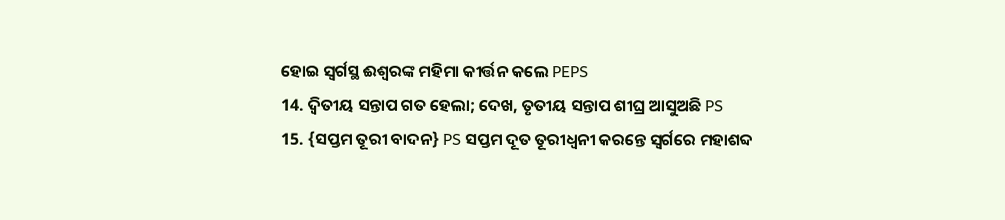ହୋଇ ସ୍ୱର୍ଗସ୍ଥ ଈଶ୍ୱରଙ୍କ ମହିମା କୀର୍ତ୍ତନ କଲେ PEPS
14. ଦ୍ୱିତୀୟ ସନ୍ତାପ ଗତ ହେଲା; ଦେଖ, ତୃତୀୟ ସନ୍ତାପ ଶୀଘ୍ର ଆସୁଅଛି PS
15. {ସପ୍ତମ ତୂରୀ ବାଦନ} PS ସପ୍ତମ ଦୂତ ତୂରୀଧ୍ୱନୀ କରନ୍ତେ ସ୍ୱର୍ଗରେ ମହାଶବ୍ଦ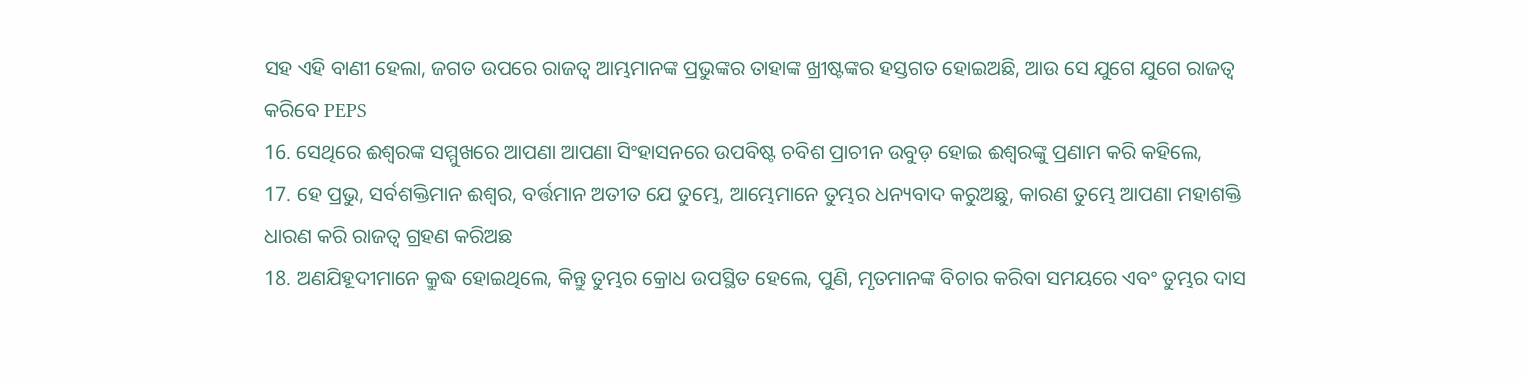ସହ ଏହି ବାଣୀ ହେଲା, ଜଗତ ଉପରେ ରାଜତ୍ୱ ଆମ୍ଭମାନଙ୍କ ପ୍ରଭୁଙ୍କର ତାହାଙ୍କ ଖ୍ରୀଷ୍ଟଙ୍କର ହସ୍ତଗତ ହୋଇଅଛି, ଆଉ ସେ ଯୁଗେ ଯୁଗେ ରାଜତ୍ୱ କରିବେ PEPS
16. ସେଥିରେ ଈଶ୍ୱରଙ୍କ ସମ୍ମୁଖରେ ଆପଣା ଆପଣା ସିଂହାସନରେ ଉପବିଷ୍ଟ ଚବିଶ ପ୍ରାଚୀନ ଉବୁଡ଼ ହୋଇ ଈଶ୍ୱରଙ୍କୁ ପ୍ରଣାମ କରି କହିଲେ,
17. ହେ ପ୍ରଭୁ, ସର୍ବଶକ୍ତିମାନ ଈଶ୍ୱର, ବର୍ତ୍ତମାନ ଅତୀତ ଯେ ତୁମ୍ଭେ, ଆମ୍ଭେମାନେ ତୁମ୍ଭର ଧନ୍ୟବାଦ କରୁଅଛୁ, କାରଣ ତୁମ୍ଭେ ଆପଣା ମହାଶକ୍ତି ଧାରଣ କରି ରାଜତ୍ୱ ଗ୍ରହଣ କରିଅଛ
18. ଅଣଯିହୂଦୀମାନେ କ୍ରୁଦ୍ଧ ହୋଇଥିଲେ, କିନ୍ତୁ ତୁମ୍ଭର କ୍ରୋଧ ଉପସ୍ଥିତ ହେଲେ, ପୁଣି, ମୃତମାନଙ୍କ ବିଚାର କରିବା ସମୟରେ ଏବଂ ତୁମ୍ଭର ଦାସ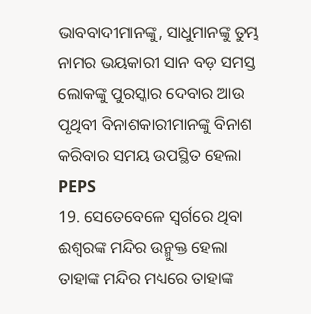ଭାବବାଦୀମାନଙ୍କୁ, ସାଧୁମାନଙ୍କୁ ତୁମ୍ଭ ନାମର ଭୟକାରୀ ସାନ ବଡ଼ ସମସ୍ତ ଲୋକଙ୍କୁ ପୁରସ୍କାର ଦେବାର ଆଉ ପୃଥିବୀ ବିନାଶକାରୀମାନଙ୍କୁ ବିନାଶ କରିବାର ସମୟ ଉପସ୍ଥିତ ହେଲା PEPS
19. ସେତେବେଳେ ସ୍ୱର୍ଗରେ ଥିବା ଈଶ୍ୱରଙ୍କ ମନ୍ଦିର ଉନ୍ମୁକ୍ତ ହେଲା ତାହାଙ୍କ ମନ୍ଦିର ମଧ୍ୟରେ ତାହାଙ୍କ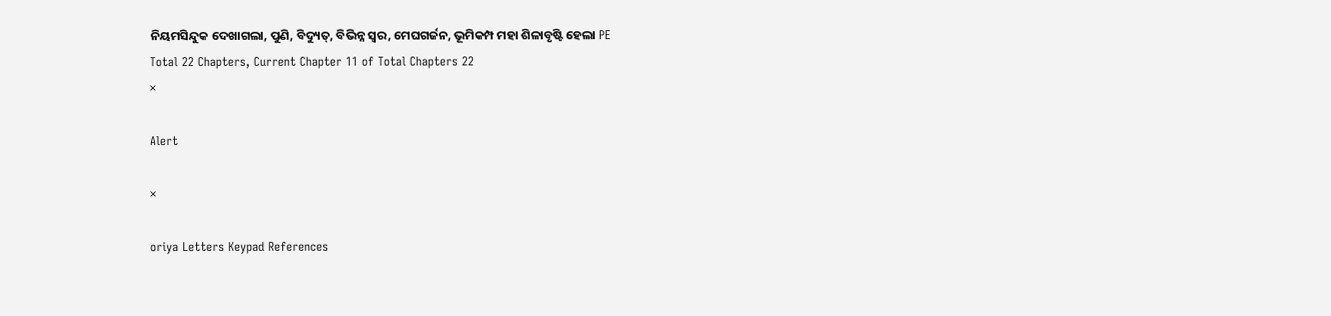ନିୟମସିନ୍ଦୁକ ଦେଖାଗଲା, ପୁଣି, ବିଦ୍ୟୁତ୍, ବିଭିନ୍ନ ସ୍ୱର, ମେଘଗର୍ଜନ, ଭୂମିକମ୍ପ ମହା ଶିଳାବୃଷ୍ଟି ହେଲା PE
Total 22 Chapters, Current Chapter 11 of Total Chapters 22
×

Alert

×

oriya Letters Keypad References